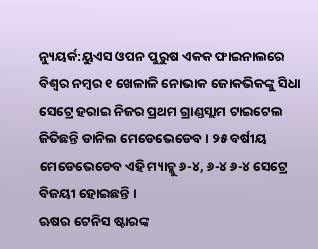ନ୍ୟୁୟର୍କ:ୟୁଏସ ଓପନ ପୁରୁଷ ଏକକ ଫାଇନାଲରେ ବିଶ୍ବର ନମ୍ବର ୧ ଖେଳାଳି ନୋଭାକ ଜୋକଭିକଙ୍କୁ ସିଧା ସେଟ୍ରେ ହରାଇ ନିଜର ପ୍ରଥମ ଗ୍ରାଣ୍ଡସ୍ଲାମ ଟାଇଟେଲ ଜିତିଛନ୍ତି ଡାନିଲ ମେଡେଭେଡେବ । ୨୫ ବର୍ଷୀୟ ମେଡେଭେଡେବ ଏହି ମ୍ୟାଚ୍କୁ ୬-୪, ୬-୪ ୬-୪ ସେଟ୍ରେ ବିଜୟୀ ହୋଇଛନ୍ତି ।
ଋଷର ଟେନିସ ଷ୍ଟାରଙ୍କ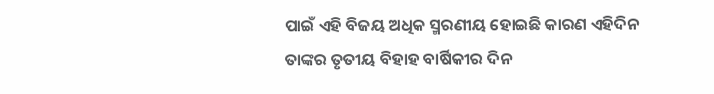ପାଇଁ ଏହି ବିଜୟ ଅଧିକ ସ୍ମରଣୀୟ ହୋଇଛି କାରଣ ଏହିଦିନ ତାଙ୍କର ତୃତୀୟ ବିହାହ ବାର୍ଷିକୀର ଦିନ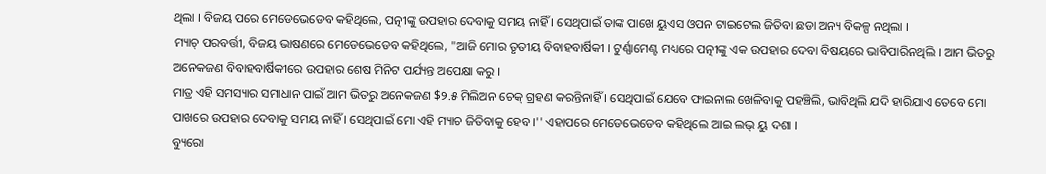ଥିଲା । ବିଜୟ ପରେ ମେଡେଭେଡେବ କହିଥିଲେ, ପତ୍ନୀଙ୍କୁ ଉପହାର ଦେବାକୁ ସମୟ ନାହିଁ । ସେଥିପାଇଁ ତାଙ୍କ ପାଖେ ୟୁଏସ ଓପନ ଟାଇଟେଲ ଜିତିବା ଛଡା ଅନ୍ୟ ବିକଳ୍ପ ନଥିଲା ।
ମ୍ୟାଚ୍ ପରବର୍ତ୍ତୀ, ବିଜୟ ଭାଷଣରେ ମେଡେଭେଡେବ କହିଥିଲେ, "ଆଜି ମୋର ତୃତୀୟ ବିବାହବାର୍ଷିକୀ । ଟୁର୍ଣ୍ଣାମେଣ୍ଟ ମଧ୍ୟରେ ପତ୍ନୀଙ୍କୁ ଏକ ଉପହାର ଦେବା ବିଷୟରେ ଭାବିପାରିନଥିଲି । ଆମ ଭିତରୁ ଅନେକଜଣ ବିବାହବାର୍ଷିକୀରେ ଉପହାର ଶେଷ ମିନିଟ ପର୍ଯ୍ୟନ୍ତ ଅପେକ୍ଷା କରୁ ।
ମାତ୍ର ଏହି ସମସ୍ୟାର ସମାଧାନ ପାଇଁ ଆମ ଭିତରୁ ଅନେକଜଣ $୨.୫ ମିଲିଅନ ଚେକ୍ ଗ୍ରହଣ କରନ୍ତିନାହିଁ । ସେଥିପାଇଁ ଯେବେ ଫାଇନାଲ ଖେଳିବାକୁ ପହଞ୍ଚିଲି, ଭାବିଥିଲି ଯଦି ହାରିଯାଏ ତେବେ ମୋ ପାଖରେ ଉପହାର ଦେବାକୁ ସମୟ ନାହିଁ । ସେଥିପାଇଁ ମୋ ଏହି ମ୍ୟାଚ ଜିତିବାକୁ ହେବ ।'' ଏହାପରେ ମେଡେଭେଡେବ କହିଥିଲେ ଆଇ ଲଭ୍ ୟୁ ଦଶା ।
ବ୍ୟୁରୋ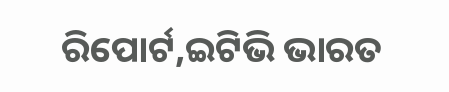ରିପୋର୍ଟ,ଇଟିଭି ଭାରତ